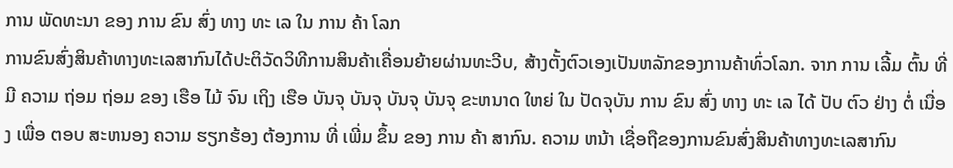ການ ພັດທະນາ ຂອງ ການ ຂົນ ສົ່ງ ທາງ ທະ ເລ ໃນ ການ ຄ້າ ໂລກ
ການຂົນສົ່ງສິນຄ້າທາງທະເລສາກົນໄດ້ປະຕິວັດວິທີການສິນຄ້າເຄື່ອນຍ້າຍຜ່ານທະວີບ, ສ້າງຕັ້ງຕົວເອງເປັນຫລັກຂອງການຄ້າທົ່ວໂລກ. ຈາກ ການ ເລີ້ມ ຕົ້ນ ທີ່ ມີ ຄວາມ ຖ່ອມ ຖ່ອມ ຂອງ ເຮືອ ໄມ້ ຈົນ ເຖິງ ເຮືອ ບັນຈຸ ບັນຈຸ ບັນຈຸ ບັນຈຸ ຂະຫນາດ ໃຫຍ່ ໃນ ປັດຈຸບັນ ການ ຂົນ ສົ່ງ ທາງ ທະ ເລ ໄດ້ ປັບ ຕົວ ຢ່າງ ຕໍ່ ເນື່ອງ ເພື່ອ ຕອບ ສະຫນອງ ຄວາມ ຮຽກຮ້ອງ ຕ້ອງການ ທີ່ ເພີ່ມ ຂຶ້ນ ຂອງ ການ ຄ້າ ສາກົນ. ຄວາມ ຫນ້າ ເຊື່ອຖືຂອງການຂົນສົ່ງສິນຄ້າທາງທະເລສາກົນ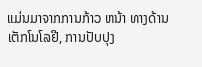ແມ່ນມາຈາກການກ້າວ ຫນ້າ ທາງດ້ານເຕັກໂນໂລຢີ, ການປັບປຸງ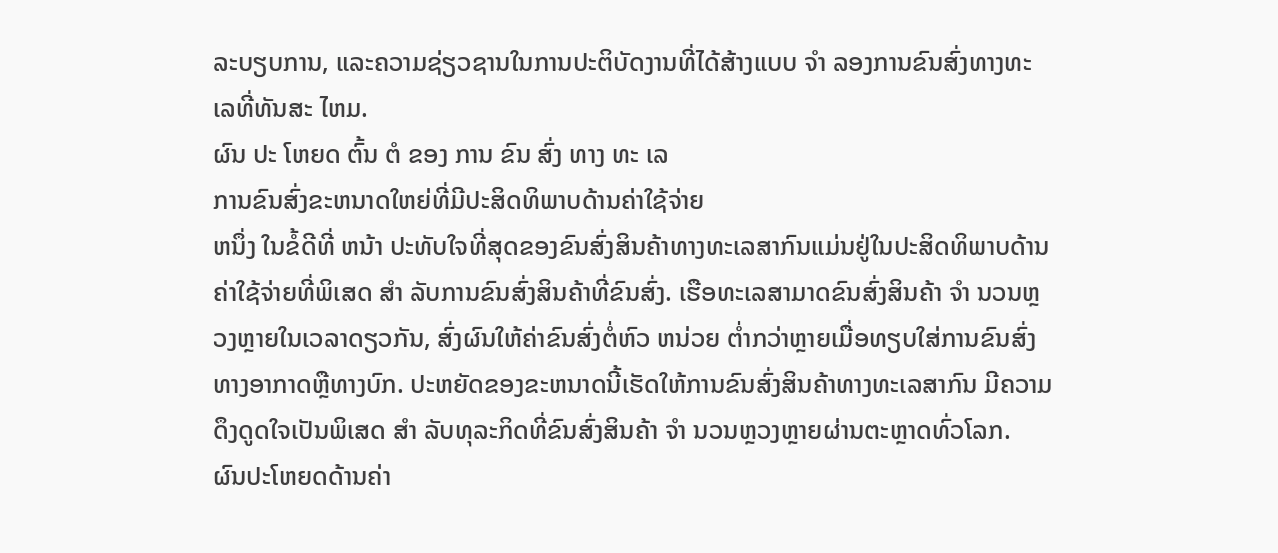ລະບຽບການ, ແລະຄວາມຊ່ຽວຊານໃນການປະຕິບັດງານທີ່ໄດ້ສ້າງແບບ ຈໍາ ລອງການຂົນສົ່ງທາງທະເລທີ່ທັນສະ ໄຫມ.
ຜົນ ປະ ໂຫຍດ ຕົ້ນ ຕໍ ຂອງ ການ ຂົນ ສົ່ງ ທາງ ທະ ເລ
ການຂົນສົ່ງຂະຫນາດໃຫຍ່ທີ່ມີປະສິດທິພາບດ້ານຄ່າໃຊ້ຈ່າຍ
ຫນຶ່ງ ໃນຂໍ້ດີທີ່ ຫນ້າ ປະທັບໃຈທີ່ສຸດຂອງຂົນສົ່ງສິນຄ້າທາງທະເລສາກົນແມ່ນຢູ່ໃນປະສິດທິພາບດ້ານຄ່າໃຊ້ຈ່າຍທີ່ພິເສດ ສໍາ ລັບການຂົນສົ່ງສິນຄ້າທີ່ຂົນສົ່ງ. ເຮືອທະເລສາມາດຂົນສົ່ງສິນຄ້າ ຈໍາ ນວນຫຼວງຫຼາຍໃນເວລາດຽວກັນ, ສົ່ງຜົນໃຫ້ຄ່າຂົນສົ່ງຕໍ່ຫົວ ຫນ່ວຍ ຕໍ່າກວ່າຫຼາຍເມື່ອທຽບໃສ່ການຂົນສົ່ງທາງອາກາດຫຼືທາງບົກ. ປະຫຍັດຂອງຂະຫນາດນີ້ເຮັດໃຫ້ການຂົນສົ່ງສິນຄ້າທາງທະເລສາກົນ ມີຄວາມດຶງດູດໃຈເປັນພິເສດ ສໍາ ລັບທຸລະກິດທີ່ຂົນສົ່ງສິນຄ້າ ຈໍາ ນວນຫຼວງຫຼາຍຜ່ານຕະຫຼາດທົ່ວໂລກ.
ຜົນປະໂຫຍດດ້ານຄ່າ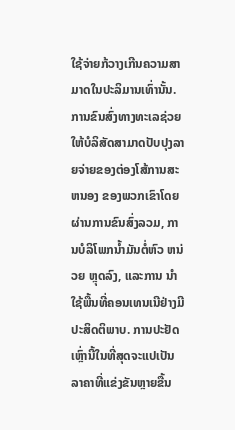ໃຊ້ຈ່າຍກ້ວາງເກີນຄວາມສາມາດໃນປະລິມານເທົ່ານັ້ນ. ການຂົນສົ່ງທາງທະເລຊ່ວຍໃຫ້ບໍລິສັດສາມາດປັບປຸງລາຍຈ່າຍຂອງຕ່ອງໂສ້ການສະ ຫນອງ ຂອງພວກເຂົາໂດຍຜ່ານການຂົນສົ່ງລວມ, ການບໍລິໂພກນໍ້າມັນຕໍ່ຫົວ ຫນ່ວຍ ຫຼຸດລົງ, ແລະການ ນໍາ ໃຊ້ພື້ນທີ່ຄອນເທນເນີຢ່າງມີປະສິດຕິພາບ. ການປະຢັດເຫຼົ່ານີ້ໃນທີ່ສຸດຈະແປເປັນລາຄາທີ່ແຂ່ງຂັນຫຼາຍຂື້ນ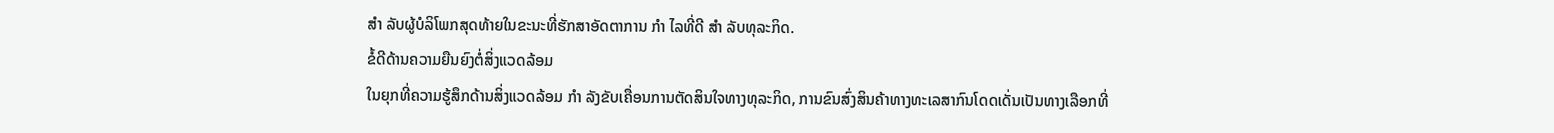ສໍາ ລັບຜູ້ບໍລິໂພກສຸດທ້າຍໃນຂະນະທີ່ຮັກສາອັດຕາການ ກໍາ ໄລທີ່ດີ ສໍາ ລັບທຸລະກິດ.
ຂໍ້ດີດ້ານຄວາມຍືນຍົງຕໍ່ສິ່ງແວດລ້ອມ
ໃນຍຸກທີ່ຄວາມຮູ້ສຶກດ້ານສິ່ງແວດລ້ອມ ກໍາ ລັງຂັບເຄື່ອນການຕັດສິນໃຈທາງທຸລະກິດ, ການຂົນສົ່ງສິນຄ້າທາງທະເລສາກົນໂດດເດັ່ນເປັນທາງເລືອກທີ່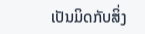ເປັນມິດກັບສິ່ງ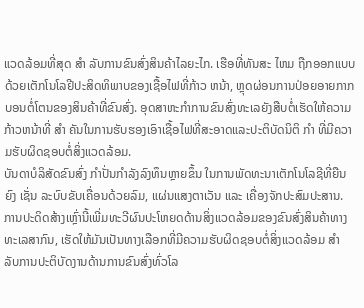ແວດລ້ອມທີ່ສຸດ ສໍາ ລັບການຂົນສົ່ງສິນຄ້າໄລຍະໄກ. ເຮືອທີ່ທັນສະ ໄຫມ ຖືກອອກແບບດ້ວຍເຕັກໂນໂລຢີປະສິດທິພາບຂອງເຊື້ອໄຟທີ່ກ້າວ ຫນ້າ, ຫຼຸດຜ່ອນການປ່ອຍອາຍກາກບອນຕໍ່ໂຕນຂອງສິນຄ້າທີ່ຂົນສົ່ງ. ອຸດສາຫະກໍາການຂົນສົ່ງທະເລຍັງສືບຕໍ່ເຮັດໃຫ້ຄວາມກ້າວຫນ້າທີ່ ສໍາ ຄັນໃນການຮັບຮອງເອົາເຊື້ອໄຟທີ່ສະອາດແລະປະຕິບັດນິຕິ ກໍາ ທີ່ມີຄວາມຮັບຜິດຊອບຕໍ່ສິ່ງແວດລ້ອມ.
ບັນດາບໍລິສັດຂົນສົ່ງ ກໍາປັ່ນກໍາລັງລົງທຶນຫຼາຍຂຶ້ນ ໃນການພັດທະນາເຕັກໂນໂລຊີທີ່ຍືນຍົງ ເຊັ່ນ ລະບົບຂັບເຄື່ອນດ້ວຍລົມ, ແຜ່ນແສງຕາເວັນ ແລະ ເຄື່ອງຈັກປະສົມປະສານ. ການປະດິດສ້າງເຫຼົ່ານີ້ເພີ່ມທະວີຜົນປະໂຫຍດດ້ານສິ່ງແວດລ້ອມຂອງຂົນສົ່ງສິນຄ້າທາງທະເລສາກົນ, ເຮັດໃຫ້ມັນເປັນທາງເລືອກທີ່ມີຄວາມຮັບຜິດຊອບຕໍ່ສິ່ງແວດລ້ອມ ສໍາ ລັບການປະຕິບັດງານດ້ານການຂົນສົ່ງທົ່ວໂລ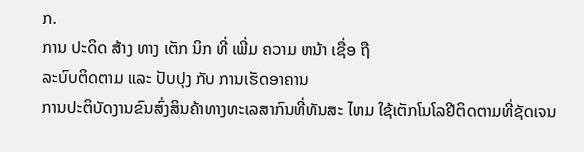ກ.
ການ ປະດິດ ສ້າງ ທາງ ເຕັກ ນິກ ທີ່ ເພີ່ມ ຄວາມ ຫນ້າ ເຊື່ອ ຖື
ລະບົບຕິດຕາມ ແລະ ປັບປຸງ ກັບ ການເຮັດອາຄານ
ການປະຕິບັດງານຂົນສົ່ງສິນຄ້າທາງທະເລສາກົນທີ່ທັນສະ ໄຫມ ໃຊ້ເຕັກໂນໂລຢີຕິດຕາມທີ່ຊັດເຈນ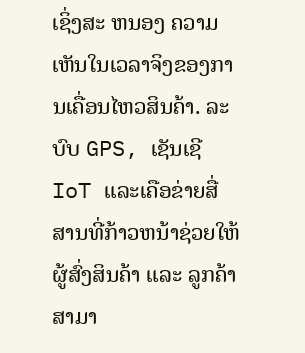ເຊິ່ງສະ ຫນອງ ຄວາມເຫັນໃນເວລາຈິງຂອງການເຄື່ອນໄຫວສິນຄ້າ. ລະບົບ GPS, ເຊັນເຊີ IoT ແລະເຄືອຂ່າຍສື່ສານທີ່ກ້າວຫນ້າຊ່ວຍໃຫ້ຜູ້ສົ່ງສິນຄ້າ ແລະ ລູກຄ້າສາມາ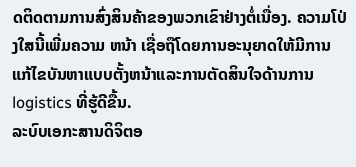ດຕິດຕາມການສົ່ງສິນຄ້າຂອງພວກເຂົາຢ່າງຕໍ່ເນື່ອງ. ຄວາມໂປ່ງໃສນີ້ເພີ່ມຄວາມ ຫນ້າ ເຊື່ອຖືໂດຍການອະນຸຍາດໃຫ້ມີການແກ້ໄຂບັນຫາແບບຕັ້ງຫນ້າແລະການຕັດສິນໃຈດ້ານການ logistics ທີ່ຮູ້ດີຂື້ນ.
ລະບົບເອກະສານດິຈິຕອ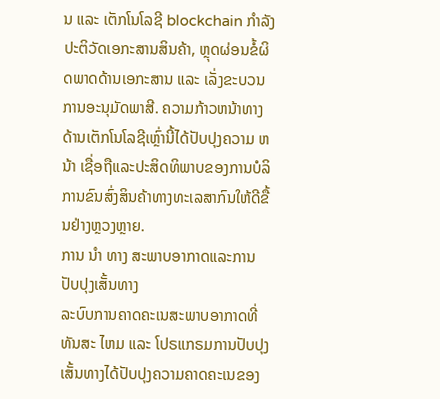ນ ແລະ ເຕັກໂນໂລຊີ blockchain ກໍາລັງປະຕິວັດເອກະສານສິນຄ້າ, ຫຼຸດຜ່ອນຂໍ້ຜິດພາດດ້ານເອກະສານ ແລະ ເລັ່ງຂະບວນການອະນຸມັດພາສີ. ຄວາມກ້າວຫນ້າທາງດ້ານເຕັກໂນໂລຊີເຫຼົ່ານີ້ໄດ້ປັບປຸງຄວາມ ຫນ້າ ເຊື່ອຖືແລະປະສິດທິພາບຂອງການບໍລິການຂົນສົ່ງສິນຄ້າທາງທະເລສາກົນໃຫ້ດີຂື້ນຢ່າງຫຼວງຫຼາຍ.
ການ ນໍາ ທາງ ສະພາບອາກາດແລະການປັບປຸງເສັ້ນທາງ
ລະບົບການຄາດຄະເນສະພາບອາກາດທີ່ທັນສະ ໄຫມ ແລະ ໂປຣແກຣມການປັບປຸງເສັ້ນທາງໄດ້ປັບປຸງຄວາມຄາດຄະເນຂອງ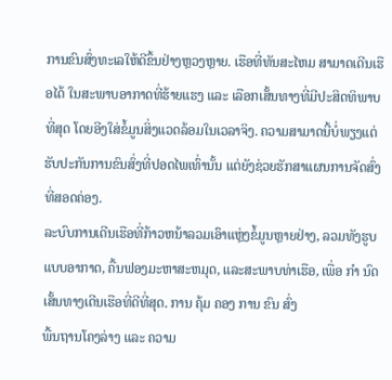ການຂົນສົ່ງທະເລໃຫ້ດີຂຶ້ນຢ່າງຫຼວງຫຼາຍ. ເຮືອທີ່ທັນສະໄຫມ ສາມາດເດີນເຮືອໄດ້ ໃນສະພາບອາກາດທີ່ຮ້າຍແຮງ ແລະ ເລືອກເສັ້ນທາງທີ່ມີປະສິດທິພາບທີ່ສຸດ ໂດຍອີງໃສ່ຂໍ້ມູນສິ່ງແວດລ້ອມໃນເວລາຈິງ. ຄວາມສາມາດນີ້ບໍ່ພຽງແຕ່ຮັບປະກັນການຂົນສົ່ງທີ່ປອດໄພເທົ່ານັ້ນ ແຕ່ຍັງຊ່ວຍຮັກສາແຜນການຈັດສົ່ງທີ່ສອດຄ່ອງ.
ລະບົບການເດີນເຮືອທີ່ກ້າວຫນ້າລວມເອົາແຫຼ່ງຂໍ້ມູນຫຼາຍຢ່າງ, ລວມທັງຮູບແບບອາກາດ, ຄື້ນຟອງມະຫາສະຫມຸດ, ແລະສະພາບທ່າເຮືອ, ເພື່ອ ກໍາ ນົດເສັ້ນທາງເດີນເຮືອທີ່ດີທີ່ສຸດ. ການ ຄຸ້ມ ຄອງ ການ ຂົນ ສົ່ງ
ພື້ນຖານໂຄງລ່າງ ແລະ ຄວາມ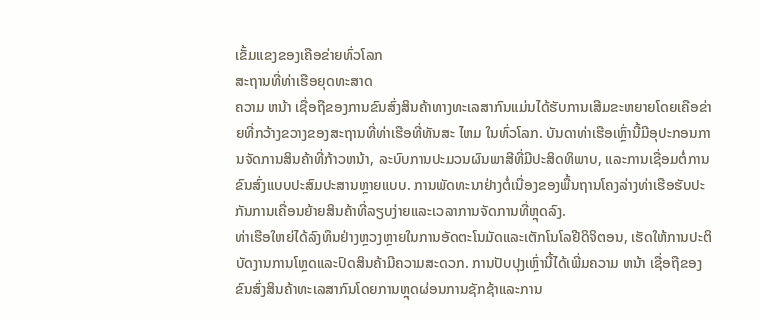ເຂັ້ມແຂງຂອງເຄືອຂ່າຍທົ່ວໂລກ
ສະຖານທີ່ທ່າເຮືອຍຸດທະສາດ
ຄວາມ ຫນ້າ ເຊື່ອຖືຂອງການຂົນສົ່ງສິນຄ້າທາງທະເລສາກົນແມ່ນໄດ້ຮັບການເສີມຂະຫຍາຍໂດຍເຄືອຂ່າຍທີ່ກວ້າງຂວາງຂອງສະຖານທີ່ທ່າເຮືອທີ່ທັນສະ ໄຫມ ໃນທົ່ວໂລກ. ບັນດາທ່າເຮືອເຫຼົ່ານີ້ມີອຸປະກອນການຈັດການສິນຄ້າທີ່ກ້າວຫນ້າ, ລະບົບການປະມວນຜົນພາສີທີ່ມີປະສິດທິພາບ, ແລະການເຊື່ອມຕໍ່ການຂົນສົ່ງແບບປະສົມປະສານຫຼາຍແບບ. ການພັດທະນາຢ່າງຕໍ່ເນື່ອງຂອງພື້ນຖານໂຄງລ່າງທ່າເຮືອຮັບປະກັນການເຄື່ອນຍ້າຍສິນຄ້າທີ່ລຽບງ່າຍແລະເວລາການຈັດການທີ່ຫຼຸດລົງ.
ທ່າເຮືອໃຫຍ່ໄດ້ລົງທຶນຢ່າງຫຼວງຫຼາຍໃນການອັດຕະໂນມັດແລະເຕັກໂນໂລຢີດິຈິຕອນ, ເຮັດໃຫ້ການປະຕິບັດງານການໂຫຼດແລະປົດສິນຄ້າມີຄວາມສະດວກ. ການປັບປຸງເຫຼົ່ານີ້ໄດ້ເພີ່ມຄວາມ ຫນ້າ ເຊື່ອຖືຂອງຂົນສົ່ງສິນຄ້າທະເລສາກົນໂດຍການຫຼຸດຜ່ອນການຊັກຊ້າແລະການ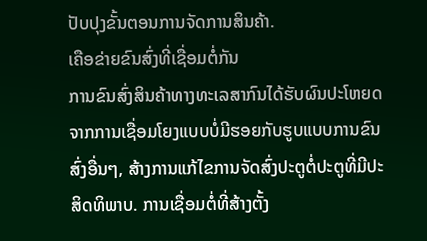ປັບປຸງຂັ້ນຕອນການຈັດການສິນຄ້າ.
ເຄືອຂ່າຍຂົນສົ່ງທີ່ເຊື່ອມຕໍ່ກັນ
ການຂົນສົ່ງສິນຄ້າທາງທະເລສາກົນໄດ້ຮັບຜົນປະໂຫຍດຈາກການເຊື່ອມໂຍງແບບບໍ່ມີຮອຍກັບຮູບແບບການຂົນສົ່ງອື່ນໆ, ສ້າງການແກ້ໄຂການຈັດສົ່ງປະຕູຕໍ່ປະຕູທີ່ມີປະສິດທິພາບ. ການເຊື່ອມຕໍ່ທີ່ສ້າງຕັ້ງ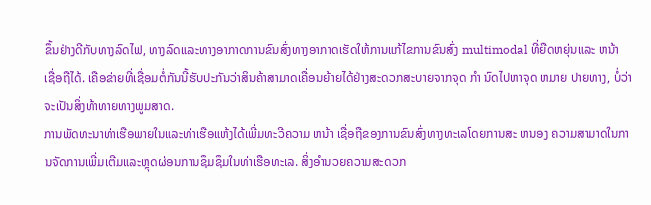ຂຶ້ນຢ່າງດີກັບທາງລົດໄຟ, ທາງລົດແລະທາງອາກາດການຂົນສົ່ງທາງອາກາດເຮັດໃຫ້ການແກ້ໄຂການຂົນສົ່ງ multimodal ທີ່ຍືດຫຍຸ່ນແລະ ຫນ້າ ເຊື່ອຖືໄດ້. ເຄືອຂ່າຍທີ່ເຊື່ອມຕໍ່ກັນນີ້ຮັບປະກັນວ່າສິນຄ້າສາມາດເຄື່ອນຍ້າຍໄດ້ຢ່າງສະດວກສະບາຍຈາກຈຸດ ກໍາ ນົດໄປຫາຈຸດ ຫມາຍ ປາຍທາງ, ບໍ່ວ່າຈະເປັນສິ່ງທ້າທາຍທາງພູມສາດ.
ການພັດທະນາທ່າເຮືອພາຍໃນແລະທ່າເຮືອແຫ້ງໄດ້ເພີ່ມທະວີຄວາມ ຫນ້າ ເຊື່ອຖືຂອງການຂົນສົ່ງທາງທະເລໂດຍການສະ ຫນອງ ຄວາມສາມາດໃນການຈັດການເພີ່ມເຕີມແລະຫຼຸດຜ່ອນການຊຶມຊຶມໃນທ່າເຮືອທະເລ. ສິ່ງອໍານວຍຄວາມສະດວກ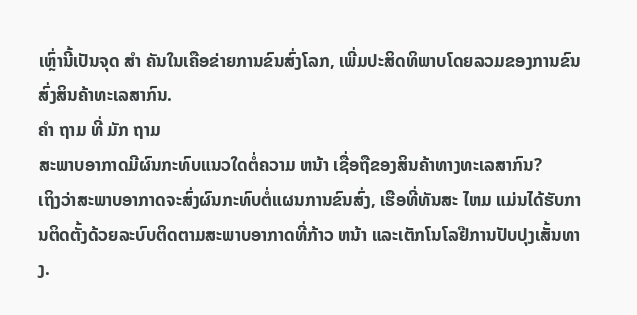ເຫຼົ່ານີ້ເປັນຈຸດ ສໍາ ຄັນໃນເຄືອຂ່າຍການຂົນສົ່ງໂລກ, ເພີ່ມປະສິດທິພາບໂດຍລວມຂອງການຂົນສົ່ງສິນຄ້າທະເລສາກົນ.
ຄໍາ ຖາມ ທີ່ ມັກ ຖາມ
ສະພາບອາກາດມີຜົນກະທົບແນວໃດຕໍ່ຄວາມ ຫນ້າ ເຊື່ອຖືຂອງສິນຄ້າທາງທະເລສາກົນ?
ເຖິງວ່າສະພາບອາກາດຈະສົ່ງຜົນກະທົບຕໍ່ແຜນການຂົນສົ່ງ, ເຮືອທີ່ທັນສະ ໄຫມ ແມ່ນໄດ້ຮັບການຕິດຕັ້ງດ້ວຍລະບົບຕິດຕາມສະພາບອາກາດທີ່ກ້າວ ຫນ້າ ແລະເຕັກໂນໂລຢີການປັບປຸງເສັ້ນທາງ.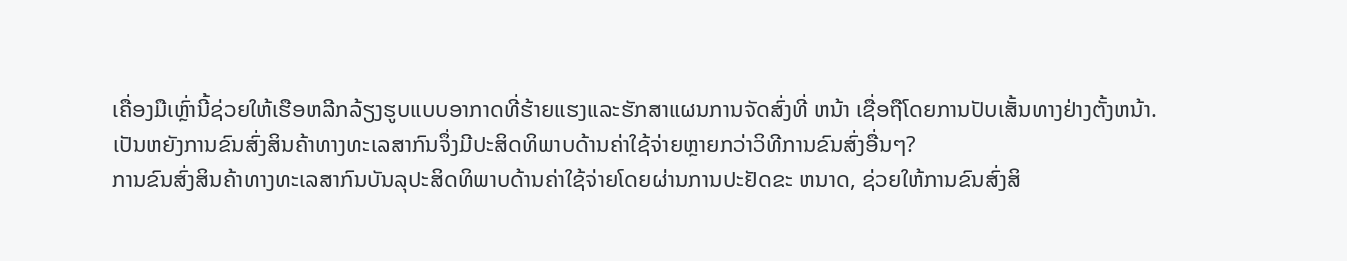ເຄື່ອງມືເຫຼົ່ານີ້ຊ່ວຍໃຫ້ເຮືອຫລີກລ້ຽງຮູບແບບອາກາດທີ່ຮ້າຍແຮງແລະຮັກສາແຜນການຈັດສົ່ງທີ່ ຫນ້າ ເຊື່ອຖືໂດຍການປັບເສັ້ນທາງຢ່າງຕັ້ງຫນ້າ.
ເປັນຫຍັງການຂົນສົ່ງສິນຄ້າທາງທະເລສາກົນຈຶ່ງມີປະສິດທິພາບດ້ານຄ່າໃຊ້ຈ່າຍຫຼາຍກວ່າວິທີການຂົນສົ່ງອື່ນໆ?
ການຂົນສົ່ງສິນຄ້າທາງທະເລສາກົນບັນລຸປະສິດທິພາບດ້ານຄ່າໃຊ້ຈ່າຍໂດຍຜ່ານການປະຢັດຂະ ຫນາດ, ຊ່ວຍໃຫ້ການຂົນສົ່ງສິ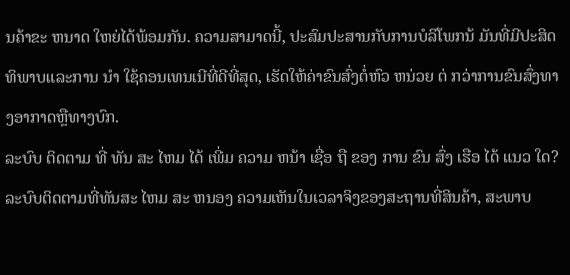ນຄ້າຂະ ຫນາດ ໃຫຍ່ໄດ້ພ້ອມກັນ. ຄວາມສາມາດນີ້, ປະສົມປະສານກັບການບໍລິໂພກນ້ ມັນທີ່ມີປະສິດທິພາບແລະການ ນໍາ ໃຊ້ຄອນເທນເນີທີ່ດີທີ່ສຸດ, ເຮັດໃຫ້ຄ່າຂົນສົ່ງຕໍ່ຫົວ ຫນ່ວຍ ຕ່ ກວ່າການຂົນສົ່ງທາງອາກາດຫຼືທາງບົກ.
ລະບົບ ຕິດຕາມ ທີ່ ທັນ ສະ ໄຫມ ໄດ້ ເພີ່ມ ຄວາມ ຫນ້າ ເຊື່ອ ຖື ຂອງ ການ ຂົນ ສົ່ງ ເຮືອ ໄດ້ ແນວ ໃດ?
ລະບົບຕິດຕາມທີ່ທັນສະ ໄຫມ ສະ ຫນອງ ຄວາມເຫັນໃນເວລາຈິງຂອງສະຖານທີ່ສິນຄ້າ, ສະພາບ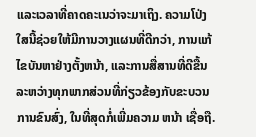ແລະເວລາທີ່ຄາດຄະເນວ່າຈະມາເຖິງ. ຄວາມໂປ່ງໃສນີ້ຊ່ວຍໃຫ້ມີການວາງແຜນທີ່ດີກວ່າ, ການແກ້ໄຂບັນຫາຢ່າງຕັ້ງຫນ້າ, ແລະການສື່ສານທີ່ດີຂື້ນລະຫວ່າງທຸກພາກສ່ວນທີ່ກ່ຽວຂ້ອງກັບຂະບວນການຂົນສົ່ງ, ໃນທີ່ສຸດກໍ່ເພີ່ມຄວາມ ຫນ້າ ເຊື່ອຖື.